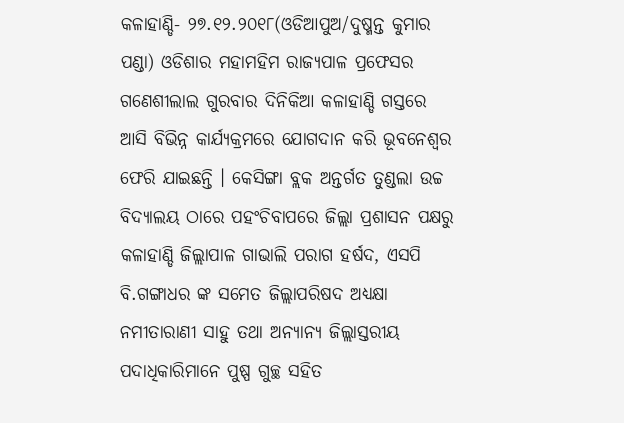କଳାହାଣ୍ଡି- ୨୭.୧୨.୨୦୧୮(ଓଡିଆପୁଅ/ଦୁଷ୍ମନ୍ତ କୁମାର ପଣ୍ଡା) ଓଡିଶାର ମହାମହିମ ରାଜ୍ୟପାଳ ପ୍ରଫେସର ଗଣେଶୀଲାଲ ଗୁରବାର ଦିନିକିଆ କଳାହାଣ୍ଡି ଗସ୍ତରେ ଆସି ବିଭିନ୍ନ କାର୍ଯ୍ୟକ୍ରମରେ ଯୋଗଦାନ କରି ଭୂବନେଶ୍ୱର ଫେରି ଯାଇଛନ୍ତି । କେସିଙ୍ଗା ବ୍ଲକ ଅନ୍ତର୍ଗତ ତୁଣ୍ଡଲା ଉଚ୍ଚ ବିଦ୍ୟାଲୟ ଠାରେ ପହଂଚିବାପରେ ଜିଲ୍ଲା ପ୍ରଶାସନ ପକ୍ଷରୁ କଳାହାଣ୍ଡି ଜିଲ୍ଲାପାଳ ଗାଭାଲି ପରାଗ ହର୍ଷଦ, ଏସପି ବି.ଗଙ୍ଗାଧର ଙ୍କ ସମେତ ଜିଲ୍ଲାପରିଷଦ ଅଧ୍ୟକ୍ଷା ନମୀତାରାଣୀ ସାହୁ ତଥା ଅନ୍ୟାନ୍ୟ ଜିଲ୍ଲାସ୍ତରୀୟ ପଦାଧିକାରିମାନେ ପୁଷ୍ପ ଗୁଚ୍ଛ ସହିତ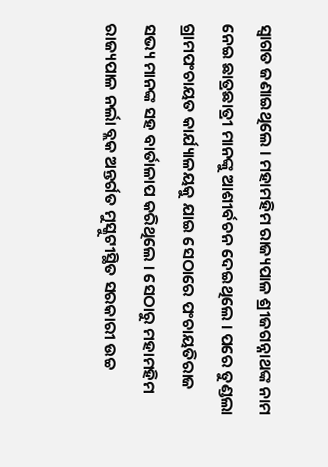ସ୍ୱାଗତ ଜଣାଇଥିଲେ । ମହାମହିମ ରାଜ୍ୟପାଳ ଶ୍ରୀଜଗନ୍ନାଥଙ୍କ ନାମ ନେଇ ଛାତ୍ରଛାତ୍ରୀ ମାନଙ୍କୁ ଆଶୀର୍ବଚନ ଦେଇଥିଲେ । ପରେ ତୁଣ୍ଡଲା ଗ୍ରାମପଂଚାୟତ କାର୍ଯ୍ୟାଳୟକୁ ଯାଇ ସେଠାରେ ପଂଚାୟତିରାଜ ସଭ୍ୟ ମାନଙ୍କ ସହ ବାର୍ତାଳାପ କରିଥିଲେ । ସେଠାରୁ ମହାମହିମ ରାଜ୍ୟପାଳ ନର୍ଲା ବ୍ଲକ ଅନ୍ତର୍ଗତ ମୁସ୍କୁଟୀସ୍ଥିତ ସରକାରୀ ଉଚ୍ଚ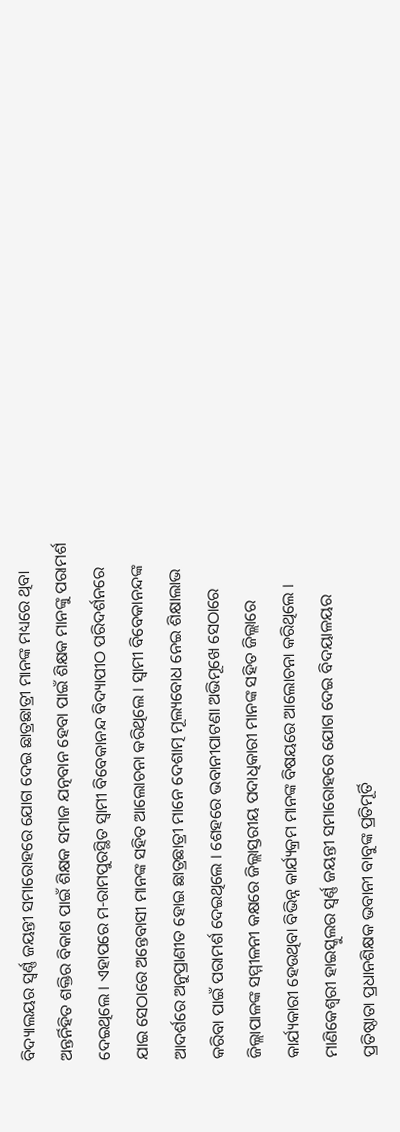ବିଦ୍ୟାଲୟର ସ୍ୱର୍ଣ୍ଣ ଜୟନ୍ତୀ ସମାରୋହରେ ଯୋଗ ଦେଇ ଛାତ୍ରଛାତ୍ରୀ ମାନଙ୍କ ମଧ୍ୟରେ ଥିବା ଅନ୍ତର୍ନିହିତ ଶକ୍ତିର ବିକାଶ ପାଇଁ ଶିକ୍ଷକ ସମାଜ ଯତ୍ନବାନ ହେବା ପାଇଁ ଶିକ୍ଷକ ମାନଙ୍କୁ ପରାମର୍ଶ ଦେଇଥିଲେ । ଏହାପରେ ମ-ରାମପୁରସ୍ଥିତ ସ୍ୱାମୀ ବିବେକାନନ୍ଦ ବିଦ୍ୟାପୀଠ ପରିଦର୍ଶନରେ ଯାଇ ସେଠାରେ ଅନ୍ତେବାସୀ ମାନଙ୍କ ସହିତ ଆଲୋଚନା କରିଥିଲେ । ସ୍ୱାମୀ ବିବେକାନନ୍ଦଙ୍କ ଆଦର୍ଶରେ ଅନୁପ୍ରାଣୀତ ହୋଇ ଛାତ୍ରଛାତ୍ରୀ ମାନେ ଦେଶାତ୍ମ ମୂଲ୍ୟବୋଧ ନେଇ ଶିକ୍ଷାଲାଭ କରିବା ପାଇଁ ପରାମର୍ଶ ଦେଇଥିଲେ । ଶେହରେ ଭବାନୀପାଟଣା ଅଭିମୂଖେ ସେଠାରେ ଜିଲ୍ଲାପାଳଙ୍କ ସମ୍ମୀଳନୀ କକ୍ଷରେ ଜିଲ୍ଲାସ୍ତରୀୟ ପଦାଧିକାରୀ ମାନଙ୍କ ସହିତ ଜିଲ୍ଲାରେ କାର୍ଯ୍ୟକାରୀ ହେଉଥିବା ବିଭିନ୍ନ କାର୍ଯ୍ୟକ୍ରମ ମାନଙ୍କ ବିଷୟରେ ଆଲୋଚନା କରିଥିଲେ । ମାଣିକେଶ୍ୱରୀ ହାଇସ୍କୁଲର ସ୍ୱର୍ଣ୍ଣ ଜୟନ୍ତୀ ସମାରୋହରେ ଯୋଗ ଦେଇ ବିଦୟାଳୟର ପ୍ରତିଷ୍ଠାତା ପ୍ରଧାନଶିକ୍ଷକ ଭବାନୀ ବାବୁଙ୍କ ପ୍ରତିମୂର୍ତି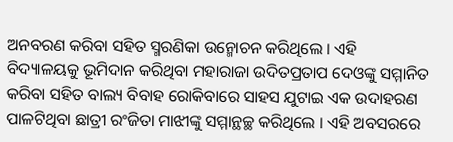ଅନବରଣ କରିବା ସହିତ ସ୍ମରଣିକା ଉନ୍ମୋଚନ କରିଥିଲେ । ଏହି ବିଦ୍ୟାଳୟକୁ ଭୂମିଦାନ କରିଥିବା ମହାରାଜା ଉଦିତପ୍ରତାପ ଦେଓଙ୍କୁ ସମ୍ମାନିତ କରିବା ସହିତ ବାଲ୍ୟ ବିବାହ ରୋକିବାରେ ସାହସ ଯୁଟାଇ ଏକ ଉଦାହରଣ ପାଳଟିଥିବା ଛାତ୍ରୀ ରଂଜିତା ମାଝୀଙ୍କୁ ସମ୍ମାନ୍ଥଚ୍ଛ କରିଥିଲେ । ଏହି ଅବସରରେ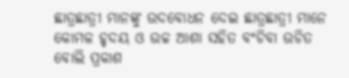ଛାତ୍ରଛାତ୍ରୀ ମାନଙ୍କୁ ଉଦବୋଧନ ଦେଇ ଛାତ୍ରଛାତ୍ରୀ ମାନେ କୋମଳ ହୃଦୟ ଓ ଉଚ୍ଚ ଆଶା ସହିତ ବଂଚିବା ଉଚିତ ବୋଲି ପ୍ରକାଶ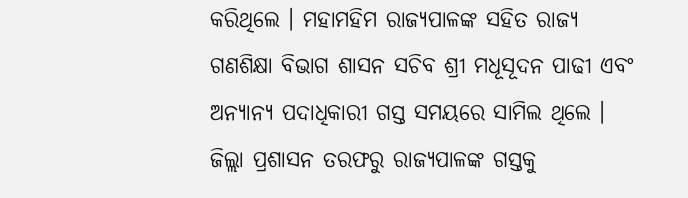କରିଥିଲେ । ମହାମହିମ ରାଜ୍ୟପାଳଙ୍କ ସହିତ ରାଜ୍ୟ ଗଣଶିକ୍ଷା ବିଭାଗ ଶାସନ ସଚିବ ଶ୍ରୀ ମଧୂସୂଦନ ପାଢୀ ଏବଂ ଅନ୍ୟାନ୍ୟ ପଦାଧିକାରୀ ଗସ୍ତ ସମୟରେ ସାମିଲ ଥିଲେ । ଜିଲ୍ଲା ପ୍ରଶାସନ ତରଫରୁ ରାଜ୍ୟପାଳଙ୍କ ଗସ୍ତକୁ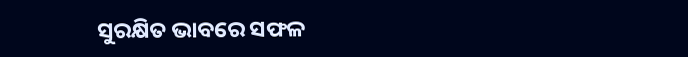ସୁରକ୍ଷିତ ଭାବରେ ସଫଳ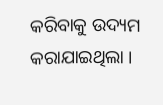କରିବାକୁ ଉଦ୍ୟମ କରାଯାଇଥିଲା ।